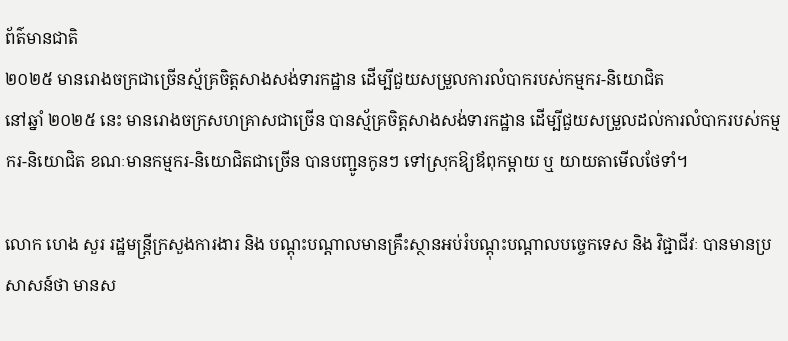ព័ត៌មានជាតិ
២០២៥ មានរោងចក្រជាច្រើនស្ម័គ្រចិត្តសាងសង់ទារកដ្ឋាន ដើម្បីជួយសម្រួលការលំបាករបស់កម្មករ-និយោជិត
នៅឆ្នាំ ២០២៥ នេះ មានរោងចក្រសហគ្រាសជាច្រើន បានស្ម័គ្រចិត្តសាងសង់ទារកដ្ឋាន ដើម្បីជួយសម្រួលដល់ការលំបាករបស់កម្មករ-និយោជិត ខណៈមានកម្មករ-និយោជិតជាច្រើន បានបញ្ជូនកូនៗ ទៅស្រុកឱ្យឪពុកម្ដាយ ឬ យាយតាមើលថែទាំ។

លោក ហេង សួរ រដ្ឋមន្ត្រីក្រសួងការងារ និង បណ្ដុះបណ្ដាលមានគ្រឹះស្ថានអប់រំបណ្ដុះបណ្ដាលបច្ចេកទេស និង វិជ្ជាជីវៈ បានមានប្រសាសន៍ថា មានស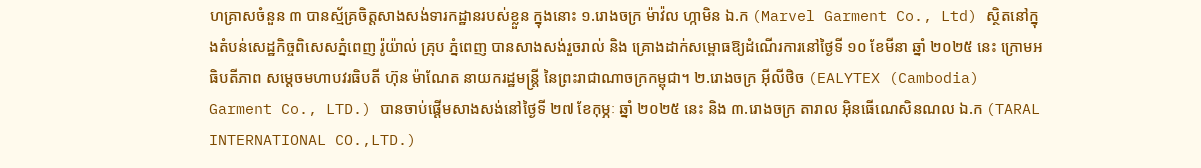ហគ្រាសចំនួន ៣ បានស្ម័គ្រចិត្តសាងសង់ទារកដ្ឋានរបស់ខ្លួន ក្នុងនោះ ១.រោងចក្រ ម៉ាវ៉ល ហ្កាមិន ឯ.ក (Marvel Garment Co., Ltd) ស្ថិតនៅក្នុងតំបន់សេដ្ឋកិច្ចពិសេសភ្នំពេញ រ៉ូយ៉ាល់ គ្រុប ភ្នំពេញ បានសាងសង់រួចរាល់ និង គ្រោងដាក់សម្ពោធឱ្យដំណើរការនៅថ្ងៃទី ១០ ខែមីនា ឆ្នាំ ២០២៥ នេះ ក្រោមអធិបតីភាព សម្តេចមហាបវរធិបតី ហ៊ុន ម៉ាណែត នាយករដ្ឋមន្ត្រី នៃព្រះរាជាណាចក្រកម្ពុជា។ ២.រោងចក្រ អ៊ីលីថិច (EALYTEX (Cambodia) Garment Co., LTD.) បានចាប់ផ្ដើមសាងសង់នៅថ្ងៃទី ២៧ ខែកុម្ភៈ ឆ្នាំ ២០២៥ នេះ និង ៣.រោងចក្រ តារាល អ៊ិនធើណេសិនណល ឯ.ក (TARAL INTERNATIONAL CO.,LTD.)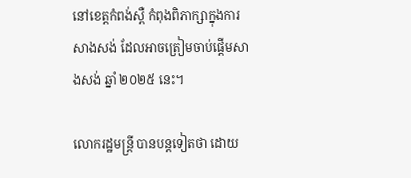នៅខេត្តកំពង់ស្ពឺ កំពុងពិភាក្សាក្នុងការសាងសង់ ដែលអាចត្រៀមចាប់ផ្ដើមសាងសង់ ឆ្នាំ ២០២៥ នេះ។

លោករដ្ឋមន្ត្រី បានបន្តទៀតថា ដោយ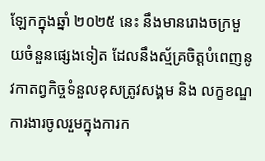ឡែកក្នុងឆ្នាំ ២០២៥ នេះ នឹងមានរោងចក្រមួយចំនួនផ្សេងទៀត ដែលនឹងស្ម័គ្រចិត្តបំពេញនូវកាតព្វកិច្ចទំនួលខុសត្រូវសង្គម និង លក្ខខណ្ឌការងារចូលរួមក្នុងការក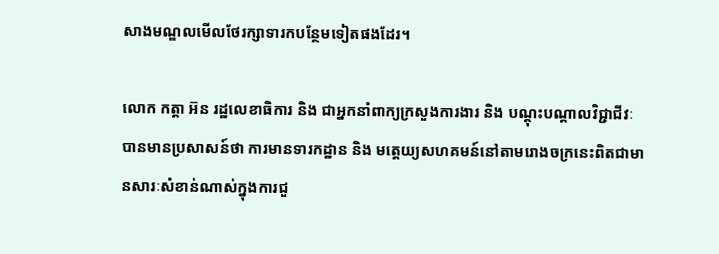សាងមណ្ឌលមើលថែរក្សាទារកបន្ថែមទៀតផងដែរ។

លោក កត្តា អ៊ន រដ្ឋលេខាធិការ និង ជាអ្នកនាំពាក្យក្រសួងការងារ និង បណ្ដុះបណ្ដាលវិជ្ជាជីវៈ បានមានប្រសាសន៍ថា ការមានទារកដ្ឋាន និង មតេ្តយ្យសហគមន៍នៅតាមរោងចក្រនេះពិតជាមានសារៈសំខាន់ណាស់ក្នុងការជួ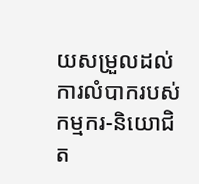យសម្រួលដល់ការលំបាករបស់កម្មករ-និយោជិត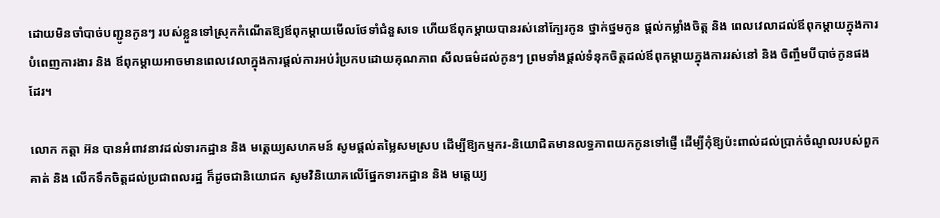ដោយមិនចាំបាច់បញ្ជូនកូនៗ របស់ខ្លួនទៅស្រុកកំណើតឱ្យឪពុកម្ដាយមើលថែទាំជំនួសទេ ហើយឪពុកម្តាយបានរស់នៅក្បែរកូន ថ្នាក់ថ្នមកូន ផ្តល់កម្លាំងចិត្ត និង ពេលវេលាដល់ឪពុកម្តាយក្នុងការបំពេញការងារ និង ឪពុកម្ដាយអាចមានពេលវេលាក្នុងការផ្តល់ការអប់រំប្រកបដោយគុណភាព សីលធម៌ដល់កូនៗ ព្រមទាំងផ្តល់ទំនុកចិត្តដល់ឪពុកម្ដាយក្នុងការរស់នៅ និង ចិញ្ចឹមបីបាច់កូនផងដែរ។

លោក កត្តា អ៊ន បានអំពាវនាវដល់ទារកដ្ឋាន និង មតេ្តយ្យសហគមន៍ សូមផ្តល់តម្លៃសមស្រប ដើម្បីឱ្យកម្មករ-និយោជិតមានលទ្ធភាពយកកូនទៅផ្ញើ ដើម្បីកុំឱ្យប៉ះពាល់ដល់ប្រាក់ចំណូលរបស់ពួកគាត់ និង លើកទឹកចិត្តដល់ប្រជាពលរដ្ឋ ក៏ដូចជានិយោជក សូមវិនិយោគលើផ្នែកទារកដ្ឋាន និង មតេ្តយ្យ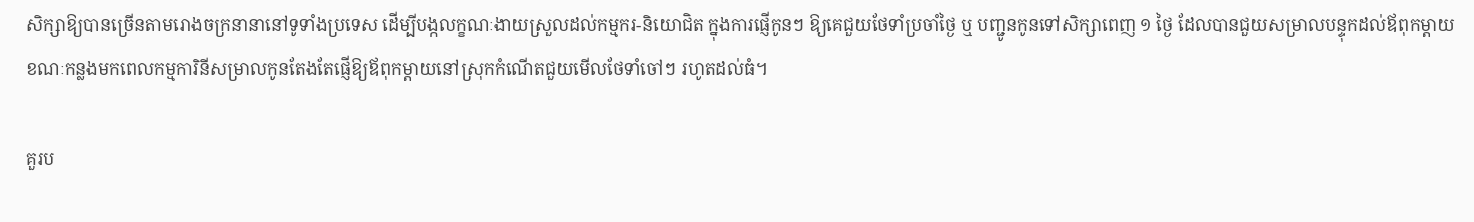សិក្សាឱ្យបានច្រើនតាមរោងចក្រនានានៅទូទាំងប្រទេស ដើម្បីបង្កលក្ខណៈងាយស្រួលដល់កម្មករ-និយោជិត ក្នុងការផ្ញើកូនៗ ឱ្យគេជួយថែទាំប្រចាំថ្ងៃ ឬ បញ្ជូនកូនទៅសិក្សាពេញ ១ ថ្ងៃ ដែលបានជួយសម្រាលបន្ទុកដល់ឪពុកម្ដាយ ខណៈកន្លងមកពេលកម្មការិនីសម្រាលកូនតែងតែផ្ញើឱ្យឪពុកម្ដាយនៅស្រុកកំណើតជួយមើលថែទាំចៅៗ រហូតដល់ធំ។

គួរប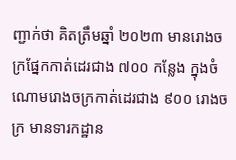ញ្ជាក់ថា គិតត្រឹមឆ្នាំ ២០២៣ មានរោងចក្រផ្នែកកាត់ដេរជាង ៧០០ កន្លែង ក្នុងចំណោមរោងចក្រកាត់ដេរជាង ៩០០ រោងចក្រ មានទារកដ្ឋាន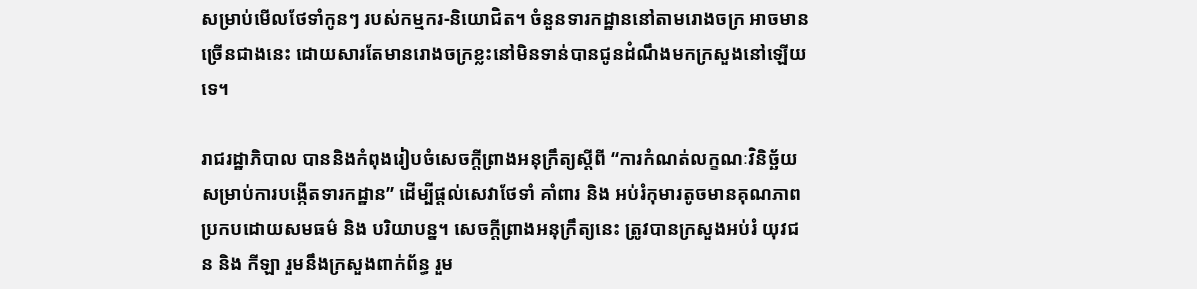សម្រាប់មើលថែទាំកូនៗ របស់កម្មករ-និយោជិត។ ចំនួនទារកដ្ឋាននៅតាមរោងចក្រ អាចមានច្រើនជាងនេះ ដោយសារតែមានរោងចក្រខ្លះនៅមិនទាន់បានជូនដំណឹងមកក្រសួងនៅឡើយទេ។

រាជរដ្ឋាភិបាល បាននិងកំពុងរៀបចំសេចក្តីព្រាងអនុក្រឹត្យស្តីពី “ការកំណត់លក្ខណៈវិនិច្ឆ័យសម្រាប់ការបង្កើតទារកដ្ឋាន” ដើម្បីផ្តល់សេវាថែទាំ គាំពារ និង អប់រំកុមារតូចមានគុណភាព ប្រកបដោយសមធម៌ និង បរិយាបន្ន។ សេចក្តីព្រាងអនុក្រឹត្យនេះ ត្រូវបានក្រសួងអប់រំ យុវជន និង កីឡា រួមនឹងក្រសួងពាក់ព័ន្ធ រួម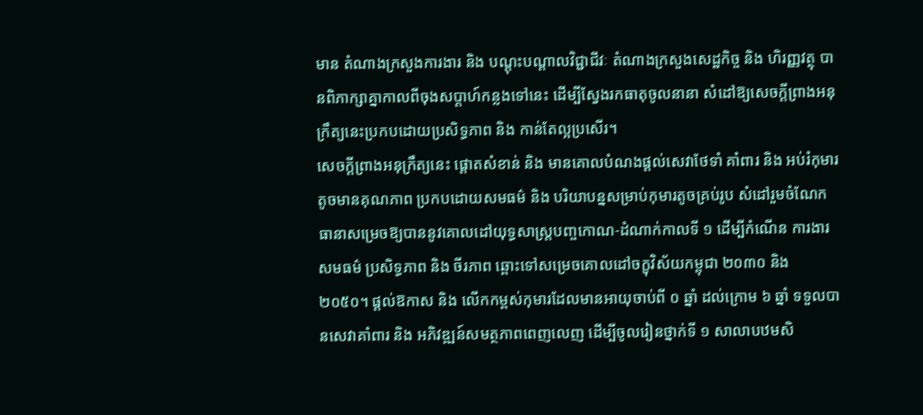មាន តំណាងក្រសួងការងារ និង បណ្តុះបណ្តាលវិជ្ជាជីវៈ តំណាងក្រសួងសេដ្ឋកិច្ច និង ហិរញ្ញវត្ថុ បានពិភាក្សាគ្នាកាលពីចុងសប្ដាហ៍កន្លងទៅនេះ ដើម្បីស្វែងរកធាតុចូលនានា សំដៅឱ្យសេចក្តីព្រាងអនុក្រឹត្យនេះប្រកបដោយប្រសិទ្ធភាព និង កាន់តែល្អប្រសើរ។
សេចក្តីព្រាងអនុក្រឹត្យនេះ ផ្តោតសំខាន់ និង មានគោលបំណងផ្តល់សេវាថែទាំ គាំពារ និង អប់រំកុមារតូចមានគុណភាព ប្រកបដោយសមធម៌ និង បរិយាបន្នសម្រាប់កុមារតូចគ្រប់រូប សំដៅរួមចំណែកធានាសម្រេចឱ្យបាននូវគោលដៅយុទ្ធសាស្ត្របញ្ចកោណ-ដំណាក់កាលទី ១ ដើម្បីកំណើន ការងារ សមធម៌ ប្រសិទ្ធភាព និង ចីរភាព ឆ្ពោះទៅសម្រេចគោលដៅចក្ខុវិស័យកម្ពុជា ២០៣០ និង ២០៥០។ ផ្តល់ឱកាស និង លើកកម្ពស់កុមារដែលមានអាយុចាប់ពី ០ ឆ្នាំ ដល់ក្រោម ៦ ឆ្នាំ ទទួលបានសេវាគាំពារ និង អភិវឌ្ឍន៍សមត្ថភាពពេញលេញ ដើម្បីចូលរៀនថ្នាក់ទី ១ សាលាបឋមសិ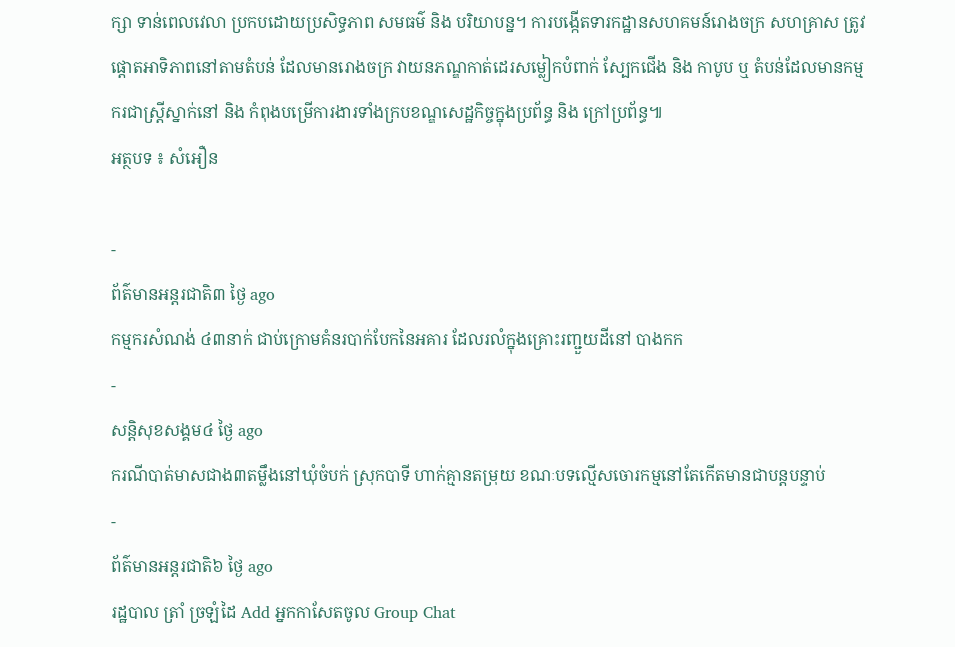ក្សា ទាន់ពេលវេលា ប្រកបដោយប្រសិទ្ធភាព សមធម៌ និង បរិយាបន្ន។ ការបង្កើតទារកដ្ឋានសហគមន៍រោងចក្រ សហគ្រាស ត្រូវផ្តោតអាទិភាពនៅតាមតំបន់ ដែលមានរោងចក្រ វាយនភណ្ឌកាត់ដេរសម្លៀកបំពាក់ ស្បែកជើង និង កាបូប ឬ តំបន់ដែលមានកម្មករជាស្ត្រីស្នាក់នៅ និង កំពុងបម្រើការងារទាំងក្របខណ្ឌសេដ្ឋកិច្ចក្នុងប្រព័ន្ធ និង ក្រៅប្រព័ន្ធ៕
អត្ថបទ ៖ សំអឿន

-
ព័ត៌មានអន្ដរជាតិ៣ ថ្ងៃ ago
កម្មករសំណង់ ៤៣នាក់ ជាប់ក្រោមគំនរបាក់បែកនៃអគារ ដែលរលំក្នុងគ្រោះរញ្ជួយដីនៅ បាងកក
-
សន្តិសុខសង្គម៤ ថ្ងៃ ago
ករណីបាត់មាសជាង៣តម្លឹងនៅឃុំចំបក់ ស្រុកបាទី ហាក់គ្មានតម្រុយ ខណៈបទល្មើសចោរកម្មនៅតែកើតមានជាបន្តបន្ទាប់
-
ព័ត៌មានអន្ដរជាតិ៦ ថ្ងៃ ago
រដ្ឋបាល ត្រាំ ច្រឡំដៃ Add អ្នកកាសែតចូល Group Chat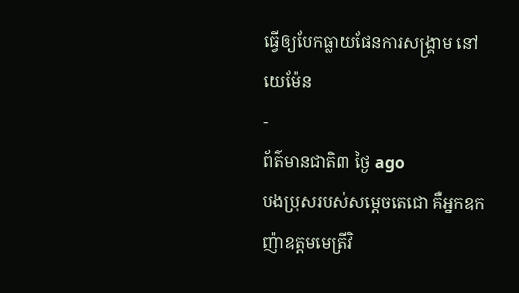ធ្វើឲ្យបែកធ្លាយផែនការសង្គ្រាម នៅយេម៉ែន
-
ព័ត៌មានជាតិ៣ ថ្ងៃ ago
បងប្រុសរបស់សម្ដេចតេជោ គឺអ្នកឧកញ៉ាឧត្តមមេត្រីវិ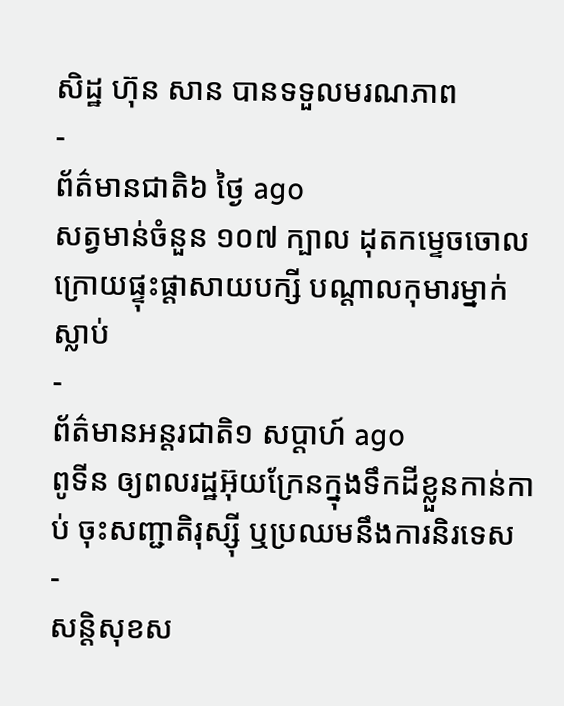សិដ្ឋ ហ៊ុន សាន បានទទួលមរណភាព
-
ព័ត៌មានជាតិ៦ ថ្ងៃ ago
សត្វមាន់ចំនួន ១០៧ ក្បាល ដុតកម្ទេចចោល ក្រោយផ្ទុះផ្ដាសាយបក្សី បណ្តាលកុមារម្នាក់ស្លាប់
-
ព័ត៌មានអន្ដរជាតិ១ សប្តាហ៍ ago
ពូទីន ឲ្យពលរដ្ឋអ៊ុយក្រែនក្នុងទឹកដីខ្លួនកាន់កាប់ ចុះសញ្ជាតិរុស្ស៊ី ឬប្រឈមនឹងការនិរទេស
-
សន្តិសុខស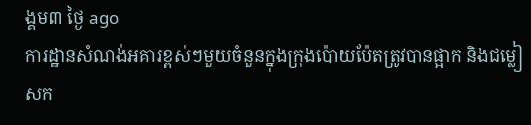ង្គម៣ ថ្ងៃ ago
ការដ្ឋានសំណង់អគារខ្ពស់ៗមួយចំនួនក្នុងក្រុងប៉ោយប៉ែតត្រូវបានផ្អាក និងជម្លៀសក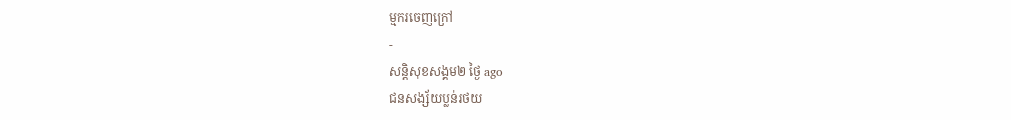ម្មករចេញក្រៅ
-
សន្តិសុខសង្គម២ ថ្ងៃ ago
ជនសង្ស័យប្លន់រថយ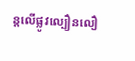ន្តលើផ្លូវល្បឿនលឿ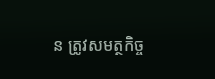ន ត្រូវសមត្ថកិច្ច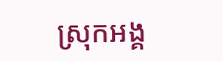ស្រុកអង្គ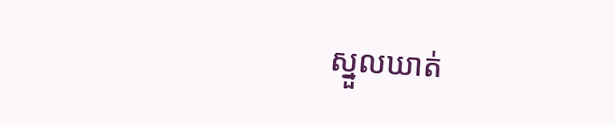ស្នួលឃាត់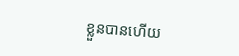ខ្លួនបានហើយ